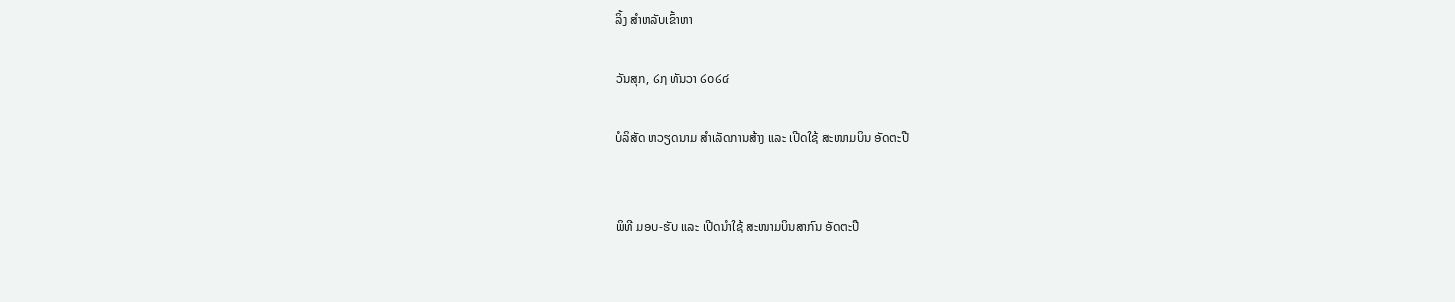ລິ້ງ ສຳຫລັບເຂົ້າຫາ

ວັນສຸກ, ໒໗ ທັນວາ ໒໐໒໔

ບໍລິສັດ ຫວຽດນາມ ສຳເລັດການສ້າງ ແລະ ເປີດໃຊ້ ສະໜາມບິນ ອັດຕະປື


ພິທີ ມອບ-ຮັບ ແລະ ເປີດນຳໃຊ້ ສະໜາມບິນສາກົນ ອັດຕະປື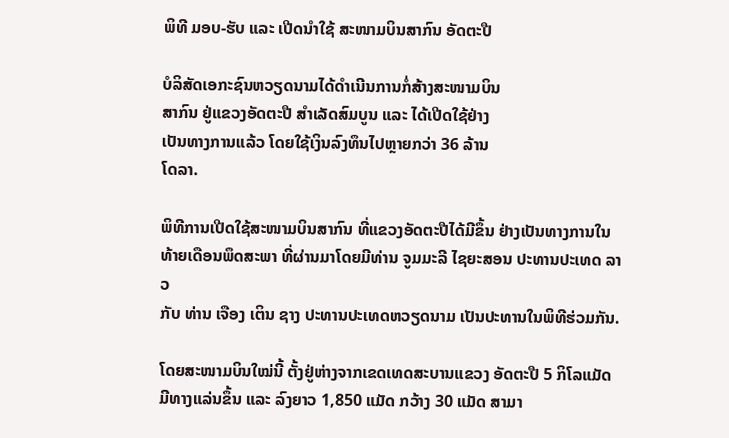ພິທີ ມອບ-ຮັບ ແລະ ເປີດນຳໃຊ້ ສະໜາມບິນສາກົນ ອັດຕະປື

ບໍລິສັດເອກະຊົນຫວຽດນາມໄດ້ດຳເນີນການກໍ່ສ້າງສະໜາມບິນ
ສາກົນ ຢູ່ແຂວງອັດຕະປື ສຳເລັດສົມບູນ ແລະ ໄດ້ເປີດໃຊ້ຢ່າງ
ເປັນທາງການແລ້ວ ໂດຍໃຊ້ເງິນລົງທຶນໄປຫຼາຍກວ່າ 36 ລ້ານ
ໂດລາ.

ພິທີການເປີດໃຊ້ສະໜາມບິນສາກົນ ທີ່ແຂວງອັດຕະປືໄດ້ມີຂຶ້ນ ຢ່າງເປັນທາງການໃນ
ທ້າຍເດືອນພຶດສະພາ ທີ່ຜ່ານມາໂດຍມີທ່ານ ຈູມມະລີ ໄຊຍະສອນ ປະທານປະເທດ ລາວ
ກັບ ທ່ານ ເຈືອງ ເຕິນ ຊາງ ປະທານປະເທດຫວຽດນາມ ເປັນປະທານໃນພິທີຮ່ວມກັນ.

ໂດຍສະໜາມບິນໃໝ່ນີ້ ຕັ້ງຢູ່ຫ່າງຈາກເຂດເທດສະບານແຂວງ ອັດຕະປື 5 ກິໂລແມັດ
ມີທາງແລ່ນຂຶ້ນ ແລະ ລົງຍາວ 1,850 ແມັດ ກວ້າງ 30 ແມັດ ສາມາ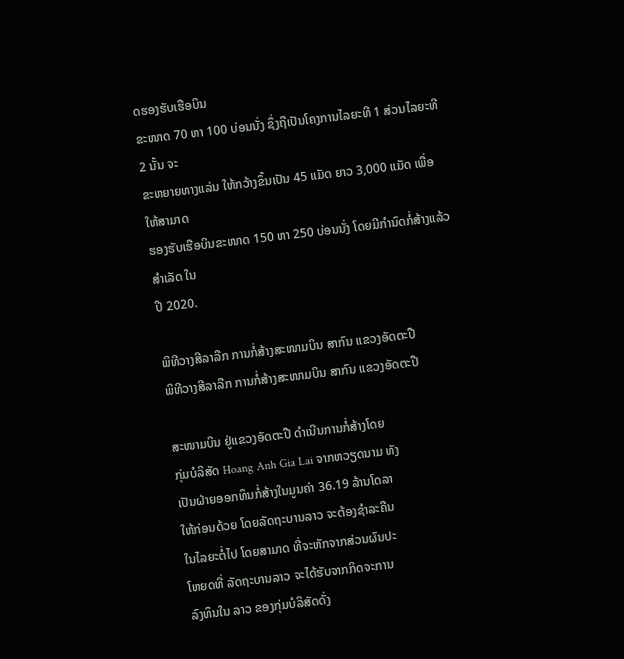ດຮອງຮັບເຮືອບິນ
ຂະໜາດ 70 ຫາ 100 ບ່ອນນັ່ງ ຊຶ່ງຖືເປັນໂຄງການໄລຍະທີ 1 ສ່ວນໄລຍະທີ 2 ນັ້ນ ຈະ
ຂະຫຍາຍທາງແລ່ນ ໃຫ້ກວ້າງຂຶ້ນເປັນ 45 ແມັດ ຍາວ 3,000 ແມັດ ເພື່ອໃຫ້ສາມາດ
ຮອງຮັບເຮືອບິນຂະໜາດ 150 ຫາ 250 ບ່ອນນັ່ງ ໂດຍມີກຳນົດກໍ່ສ້າງແລ້ວສຳເລັດ ໃນ
ປີ 2020.

ພິທີວາງສີລາລືກ ການກໍ່ສ້າງສະໜາມບິນ ສາກົນ ແຂວງອັດຕະປື
ພິທີວາງສີລາລືກ ການກໍ່ສ້າງສະໜາມບິນ ສາກົນ ແຂວງອັດຕະປື

ສະໜາມບິນ ຢູ່ແຂວງອັດຕະປື ດຳເນີນການກໍ່ສ້າງໂດຍ
ກຸ່ມບໍລິສັດ Hoang Anh Gia Lai ຈາກຫວຽດນາມ ທັງ
ເປັນຝ່າຍອອກທຶນກໍ່ສ້າງໃນມູນຄ່າ 36.19 ລ້ານໂດລາ
ໃຫ້ກ່ອນດ້ວຍ ໂດຍລັດຖະບານລາວ ຈະຕ້ອງຊຳລະຄືນ
ໃນໄລຍະຕໍ່ໄປ ໂດຍສາມາດ ທີ່ຈະຫັກຈາກສ່ວນຜົນປະ
ໂຫຍດທີ່ ລັດຖະບານລາວ ຈະໄດ້ຮັບຈາກກິດຈະການ
ລົງທຶນໃນ ລາວ ຂອງກຸ່ມບໍລິສັດດັ່ງ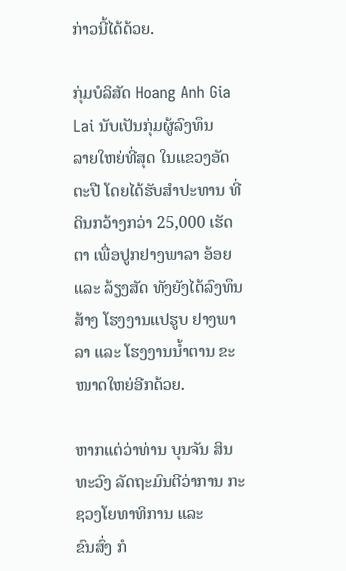ກ່າວນີ້ໄດ້ດ້ວຍ.

ກຸ່ມບໍລິສັດ Hoang Anh Gia Lai ນັບເປັນກຸ່ມຜູ້ລົງທຶນ
ລາຍໃຫຍ່ທີ່ສຸດ ໃນແຂວງອັດຕະປື ໂດຍໄດ້ຮັບສຳປະທານ ທີ່ດິນກວ້າງກວ່າ 25,000 ເຮັດຕາ ເພື່ອປູກຢາງພາລາ ອ້ອຍ ແລະ ລ້ຽງສັດ ທັງຍັງໄດ້ລົງທຶນສ້າງ ໂຮງງານແປຮູບ ຢາງພາລາ ແລະ ໂຮງງານນ້ຳຕານ ຂະໜາດໃຫຍ່ອີກດ້ວຍ.

ຫາກແຕ່ວ່າທ່ານ ບຸນຈັນ ສິນທະວົງ ລັດຖະມົນຕີວ່າການ ກະຊວງໂຍທາທິການ ແລະ
ຂົນສົ່ງ ກໍ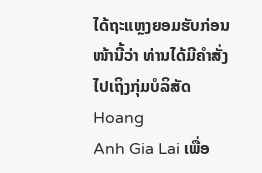ໄດ້ຖະແຫຼງຍອມຮັບກ່ອນໜ້ານີ້ວ່າ ທ່ານໄດ້ມີຄຳສັ່ງໄປເຖິງກຸ່ມບໍລິສັດ Hoang
Anh Gia Lai ເພື່ອ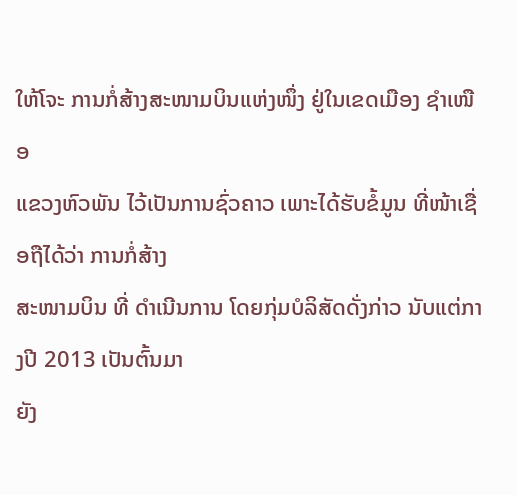ໃຫ້ໂຈະ ການກໍ່ສ້າງສະໜາມບິນແຫ່ງໜຶ່ງ ຢູ່ໃນເຂດເມືອງ ຊຳເໜືອ
ແຂວງຫົວພັນ ໄວ້ເປັນການຊົ່ວຄາວ ເພາະໄດ້ຮັບຂໍ້ມູນ ທີ່ໜ້າເຊື່ອຖືໄດ້ວ່າ ການກໍ່ສ້າງ
ສະໜາມບິນ ທີ່ ດຳເນີນການ ໂດຍກຸ່ມບໍລິສັດດັ່ງກ່າວ ນັບແຕ່ກາງປີ 2013 ເປັນຕົ້ນມາ
ຍັງ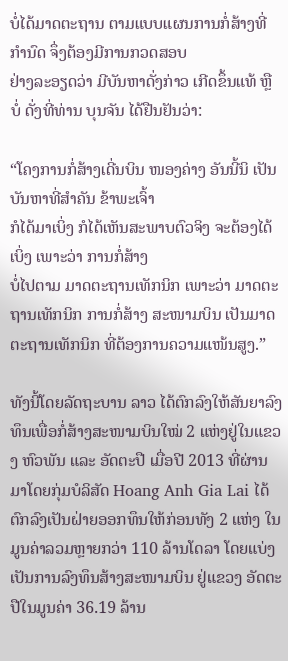ບໍ່ໄດ້ມາດຕະຖານ ຕາມແບບແຜນການກໍ່ສ້າງທີ່ກຳນົດ ຈຶ່ງຕ້ອງມີການກວດສອບ
ຢ່າງລະອຽດວ່າ ມີບັນຫາດັ່ງກ່າວ ເກີດຂຶ້ນແທ້ ຫຼື ບໍ່ ດັ່ງທີ່ທ່ານ ບຸນຈັນ ໄດ້ຢືນຢັນວ່າ:

“ໂຄງການກໍ່ສ້າງເດີ່ນບິນ ໜອງຄ່າງ ອັນນີ້ນິ ເປັນບັນຫາທີ່ສຳຄັນ ຂ້າພະເຈົ້າ
ກໍໄດ້ມາເບິ່ງ ກໍໄດ້ເຫັນສະພາບຕົວຈິງ ຈະຕ້ອງໄດ້ເບິ່ງ ເພາະວ່າ ການກໍ່ສ້າງ
ບໍ່ໄປຕາມ ມາດຕະຖານເທັກນິກ ເພາະວ່າ ມາດຕະຖານເທັກນິກ ການກໍ່ສ້າງ ສະໜາມບິນ ເປັນມາດຕະຖານເທັກນິກ ທີ່ຕ້ອງການຄວາມແໜ້ນສູງ.”

ທັງນີ້ໂດຍລັດຖະບານ ລາວ ໄດ້ຕົກລົງໃຫ້ສັນຍາລົງທຶນເພື່ອກໍ່ສ້າງສະໜາມບິນໃໝ່ 2 ແຫ່ງຢູ່ໃນແຂວງ ຫົວພັນ ແລະ ອັດຕະປື ເມື່ອປີ 2013 ທີ່ຜ່ານມາໂດຍກຸ່ມບໍລິສັດ Hoang Anh Gia Lai ໄດ້ຕົກລົງເປັນຝ່າຍອອກທຶນໃຫ້ກ່ອນທັງ 2 ແຫ່ງ ໃນມູນຄ່າລວມຫຼາຍກວ່າ 110 ລ້ານໂດລາ ໂດຍແບ່ງເປັນການລົງທຶນສ້າງສະໜາມບິນ ຢູ່ແຂວງ ອັດຕະປືໃນມູນຄ່າ 36.19 ລ້ານ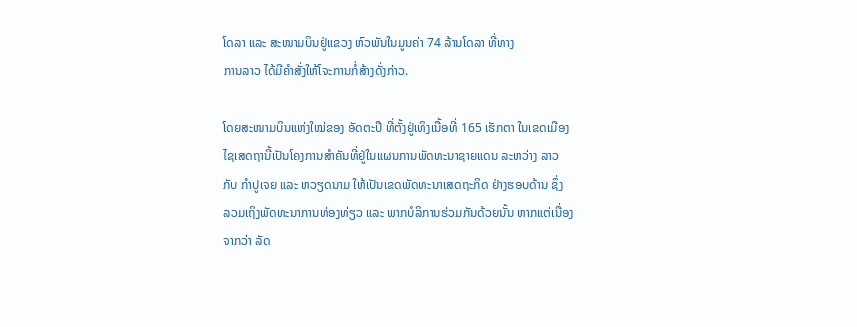ໂດລາ ແລະ ສະໜາມບິນຢູ່ແຂວງ ຫົວພັນໃນມູນຄ່າ 74 ລ້ານໂດລາ ທີ່ທາງ
ການລາວ ໄດ້ມີຄຳສັ່ງໃຫ້ໂຈະການກໍ່ສ້າງດັ່ງກ່າວ.

ໂດຍສະໜາມບິນແຫ່ງໃໝ່ຂອງ ອັດຕະປື ທີ່ຕັ້ງຢູ່ເທິງເນື້ອທີ່ 165 ເຮັກຕາ ໃນເຂດເມືອງ
ໄຊເສດຖານີ້ເປັນໂຄງການສຳຄັນທີ່ຢູ່ໃນແຜນການພັດທະນາຊາຍແດນ ລະຫວ່າງ ລາວ
ກັບ ກຳປູເຈຍ ແລະ ຫວຽດນາມ ໃຫ້ເປັນເຂດພັດທະນາເສດຖະກິດ ຢ່າງຮອບດ້ານ ຊຶ່ງ
ລວມເຖິງພັດທະນາການທ່ອງທ່ຽວ ແລະ ພາກບໍລິການຮ່ວມກັນດ້ວຍນັ້ນ ຫາກແຕ່ເນື່ອງ
ຈາກວ່າ ລັດ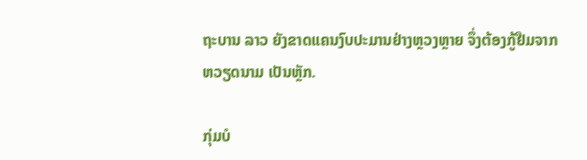ຖະບານ ລາວ ຍັງຂາດແຄນງົບປະມານຢ່າງຫຼວງຫຼາຍ ຈຶ່ງຕ້ອງກູ້ຢືມຈາກ
ຫວຽດນາມ ເປັນຫຼັກ.

ກຸ່ມບໍ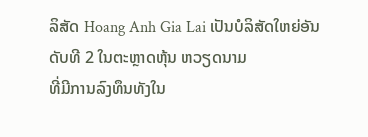ລິສັດ Hoang Anh Gia Lai ເປັນບໍລິສັດໃຫຍ່ອັນດັບທີ 2 ໃນຕະຫຼາດຫຸ້ນ ຫວຽດນາມ
ທີ່ມີການລົງທຶນທັງໃນ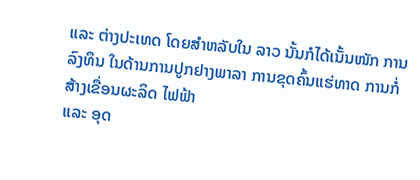ແລະ ຕ່າງປະເທດ ໂດຍສຳຫລັບໃນ ລາວ ນັ້ນກໍໄດ້ເນັ້ນໜັກ ການ
ລົງທຶນ ໃນດ້ານການປູກຢາງພາລາ ການຂຸດຄົ້ນແຮ່ທາດ ການກໍ່ສ້າງເຂື່ອນຜະລິດ ໄຟຟ້າ
ແລະ ອຸດ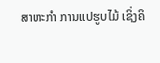ສາຫະກຳ ການແປຮູບໄມ້ ເຊິ່ງຄິ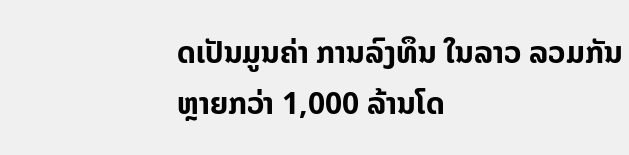ດເປັນມູນຄ່າ ການລົງທຶນ ໃນລາວ ລວມກັນ
ຫຼາຍກວ່າ 1,000 ລ້ານໂດ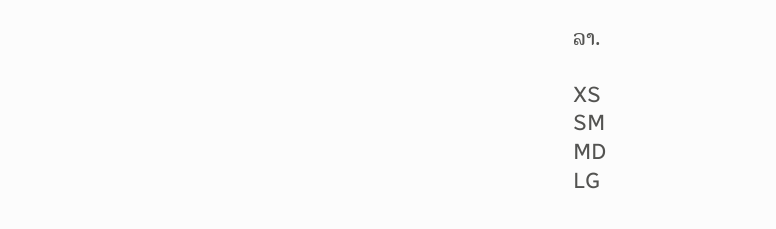ລາ.

XS
SM
MD
LG